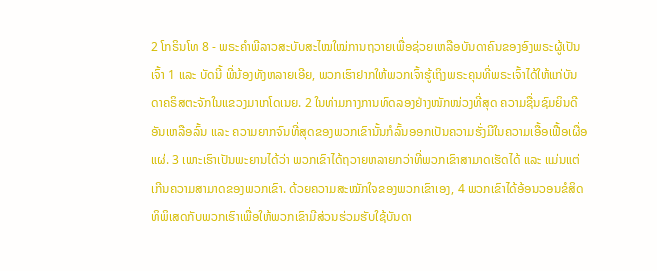2 ໂກຣິນໂທ 8 - ພຣະຄຳພີລາວສະບັບສະໄໝໃໝ່ການຖວາຍເພື່ອຊ່ວຍເຫລືອບັນດາຄົນຂອງອົງພຣະຜູ້ເປັນເຈົ້າ 1 ແລະ ບັດນີ້ ພີ່ນ້ອງທັງຫລາຍເອີຍ, ພວກເຮົາຢາກໃຫ້ພວກເຈົ້າຮູ້ເຖິງພຣະຄຸນທີ່ພຣະເຈົ້າໄດ້ໃຫ້ແກ່ບັນດາຄຣິສຕະຈັກໃນແຂວງມາເກໂດເນຍ. 2 ໃນທ່າມກາງການທົດລອງຢ່າງໜັກໜ່ວງທີ່ສຸດ ຄວາມຊື່ນຊົມຍິນດີອັນເຫລືອລົ້ນ ແລະ ຄວາມຍາກຈົນທີ່ສຸດຂອງພວກເຂົານັ້ນກໍລົ້ນອອກເປັນຄວາມຮັ່ງມີໃນຄວາມເອື້ອເຟື້ອເຜື່ອແຜ່. 3 ເພາະເຮົາເປັນພະຍານໄດ້ວ່າ ພວກເຂົາໄດ້ຖວາຍຫລາຍກວ່າທີ່ພວກເຂົາສາມາດເຮັດໄດ້ ແລະ ແມ່ນແຕ່ເກີນຄວາມສາມາດຂອງພວກເຂົາ. ດ້ວຍຄວາມສະໝັກໃຈຂອງພວກເຂົາເອງ, 4 ພວກເຂົາໄດ້ອ້ອນວອນຂໍສິດທິພິເສດກັບພວກເຮົາເພື່ອໃຫ້ພວກເຂົາມີສ່ວນຮ່ວມຮັບໃຊ້ບັນດາ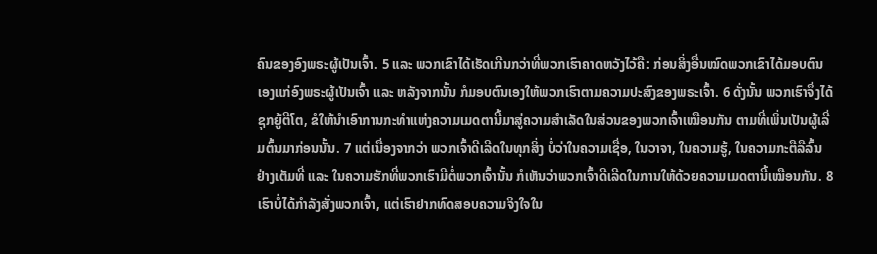ຄົນຂອງອົງພຣະຜູ້ເປັນເຈົ້າ. 5 ແລະ ພວກເຂົາໄດ້ເຮັດເກີນກວ່າທີ່ພວກເຮົາຄາດຫວັງໄວ້ຄື: ກ່ອນສິ່ງອື່ນໝົດພວກເຂົາໄດ້ມອບຕົນເອງແກ່ອົງພຣະຜູ້ເປັນເຈົ້າ ແລະ ຫລັງຈາກນັ້ນ ກໍມອບຕົນເອງໃຫ້ພວກເຮົາຕາມຄວາມປະສົງຂອງພຣະເຈົ້າ. 6 ດັ່ງນັ້ນ ພວກເຮົາຈຶ່ງໄດ້ຊຸກຍູ້ຕີໂຕ, ຂໍໃຫ້ນຳເອົາການກະທຳແຫ່ງຄວາມເມດຕານີ້ມາສູ່ຄວາມສຳເລັດໃນສ່ວນຂອງພວກເຈົ້າເໝືອນກັນ ຕາມທີ່ເພິ່ນເປັນຜູ້ເລີ່ມຕົ້ນມາກ່ອນນັ້ນ. 7 ແຕ່ເນື່ອງຈາກວ່າ ພວກເຈົ້າດີເລີດໃນທຸກສິ່ງ ບໍ່ວ່າໃນຄວາມເຊື່ອ, ໃນວາຈາ, ໃນຄວາມຮູ້, ໃນຄວາມກະຕືລືລົ້ນຢ່າງເຕັມທີ່ ແລະ ໃນຄວາມຮັກທີ່ພວກເຮົາມີຕໍ່ພວກເຈົ້ານັ້ນ ກໍເຫັນວ່າພວກເຈົ້າດີເລີດໃນການໃຫ້ດ້ວຍຄວາມເມດຕານີ້ເໝືອນກັນ. 8 ເຮົາບໍ່ໄດ້ກຳລັງສັ່ງພວກເຈົ້າ, ແຕ່ເຮົາຢາກທົດສອບຄວາມຈິງໃຈໃນ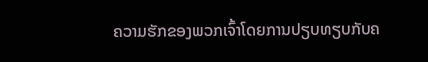ຄວາມຮັກຂອງພວກເຈົ້າໂດຍການປຽບທຽບກັບຄ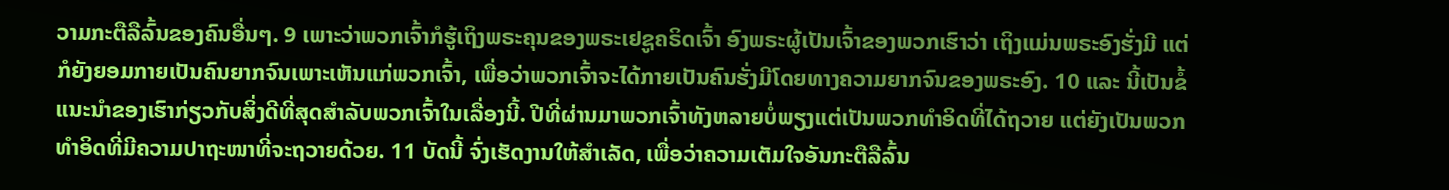ວາມກະຕືລືລົ້ນຂອງຄົນອື່ນໆ. 9 ເພາະວ່າພວກເຈົ້າກໍຮູ້ເຖິງພຣະຄຸນຂອງພຣະເຢຊູຄຣິດເຈົ້າ ອົງພຣະຜູ້ເປັນເຈົ້າຂອງພວກເຮົາວ່າ ເຖິງແມ່ນພຣະອົງຮັ່ງມີ ແຕ່ກໍຍັງຍອມກາຍເປັນຄົນຍາກຈົນເພາະເຫັນແກ່ພວກເຈົ້າ, ເພື່ອວ່າພວກເຈົ້າຈະໄດ້ກາຍເປັນຄົນຮັ່ງມີໂດຍທາງຄວາມຍາກຈົນຂອງພຣະອົງ. 10 ແລະ ນີ້ເປັນຂໍ້ແນະນຳຂອງເຮົາກ່ຽວກັບສິ່ງດີທີ່ສຸດສຳລັບພວກເຈົ້າໃນເລື່ອງນີ້. ປີທີ່ຜ່ານມາພວກເຈົ້າທັງຫລາຍບໍ່ພຽງແຕ່ເປັນພວກທຳອິດທີ່ໄດ້ຖວາຍ ແຕ່ຍັງເປັນພວກທຳອິດທີ່ມີຄວາມປາຖະໜາທີ່ຈະຖວາຍດ້ວຍ. 11 ບັດນີ້ ຈົ່ງເຮັດງານໃຫ້ສຳເລັດ, ເພື່ອວ່າຄວາມເຕັມໃຈອັນກະຕືລືລົ້ນ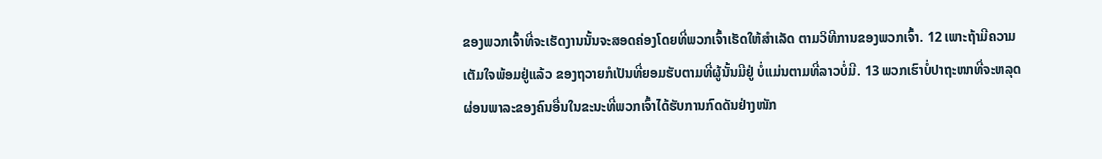ຂອງພວກເຈົ້າທີ່ຈະເຮັດງານນັ້ນຈະສອດຄ່ອງໂດຍທີ່ພວກເຈົ້າເຮັດໃຫ້ສຳເລັດ ຕາມວິທີການຂອງພວກເຈົ້າ. 12 ເພາະຖ້າມີຄວາມເຕັມໃຈພ້ອມຢູ່ແລ້ວ ຂອງຖວາຍກໍເປັນທີ່ຍອມຮັບຕາມທີ່ຜູ້ນັ້ນມີຢູ່ ບໍ່ແມ່ນຕາມທີ່ລາວບໍ່ມີ. 13 ພວກເຮົາບໍ່ປາຖະໜາທີ່ຈະຫລຸດຜ່ອນພາລະຂອງຄົນອື່ນໃນຂະນະທີ່ພວກເຈົ້າໄດ້ຮັບການກົດດັນຢ່າງໜັກ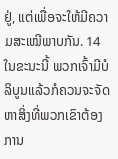ຢູ່, ແຕ່ເພື່ອຈະໃຫ້ມີຄວາມສະເໝີພາບກັນ. 14 ໃນຂະນະນີ້ ພວກເຈົ້າມີບໍລິບູນແລ້ວກໍຄວນຈະຈັດຫາສິ່ງທີ່ພວກເຂົາຕ້ອງການ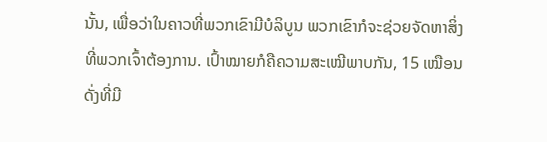ນັ້ນ, ເພື່ອວ່າໃນຄາວທີ່ພວກເຂົາມີບໍລິບູນ ພວກເຂົາກໍຈະຊ່ວຍຈັດຫາສິ່ງທີ່ພວກເຈົ້າຕ້ອງການ. ເປົ້າໝາຍກໍຄືຄວາມສະເໝີພາບກັນ, 15 ເໝືອນດັ່ງທີ່ມີ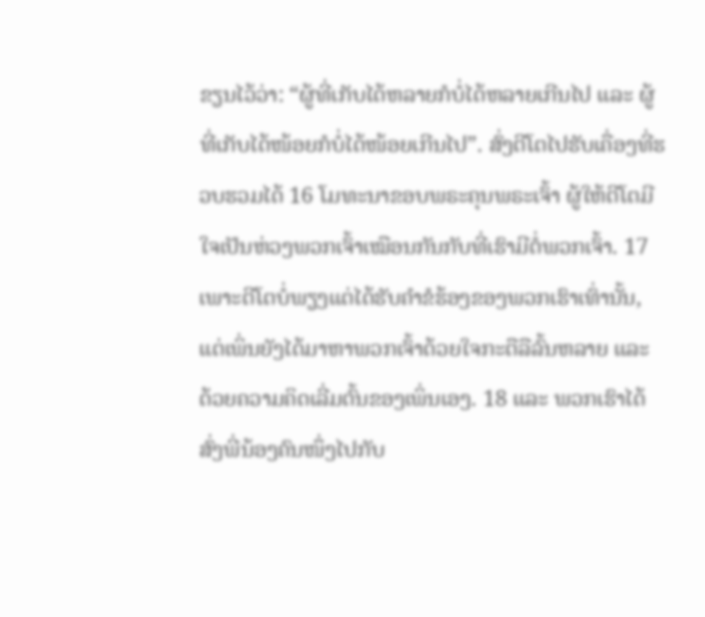ຂຽນໄວ້ວ່າ: “ຜູ້ທີ່ເກັບໄດ້ຫລາຍກໍບໍ່ໄດ້ຫລາຍເກີນໄປ ແລະ ຜູ້ທີ່ເກັບໄດ້ໜ້ອຍກໍບໍ່ໄດ້ໜ້ອຍເກີນໄປ”. ສົ່ງຕີໂຕໄປຮັບເຄື່ອງທີ່ຮວບຮວມໄດ້ 16 ໂມທະນາຂອບພຣະຄຸນພຣະເຈົ້າ ຜູ້ໃຫ້ຕີໂຕມີໃຈເປັນຫ່ວງພວກເຈົ້າເໝືອນກັນກັບທີ່ເຮົາມີຕໍ່ພວກເຈົ້າ. 17 ເພາະຕີໂຕບໍ່ພຽງແຕ່ໄດ້ຮັບຄຳຂໍຮ້ອງຂອງພວກເຮົາເທົ່ານັ້ນ, ແຕ່ເພິ່ນຍັງໄດ້ມາຫາພວກເຈົ້າດ້ວຍໃຈກະຕືລືລົ້ນຫລາຍ ແລະ ດ້ວຍຄວາມຄິດເລີ່ມຕົ້ນຂອງເພິ່ນເອງ. 18 ແລະ ພວກເຮົາໄດ້ສົ່ງພີ່ນ້ອງຄົນໜຶ່ງໄປກັບ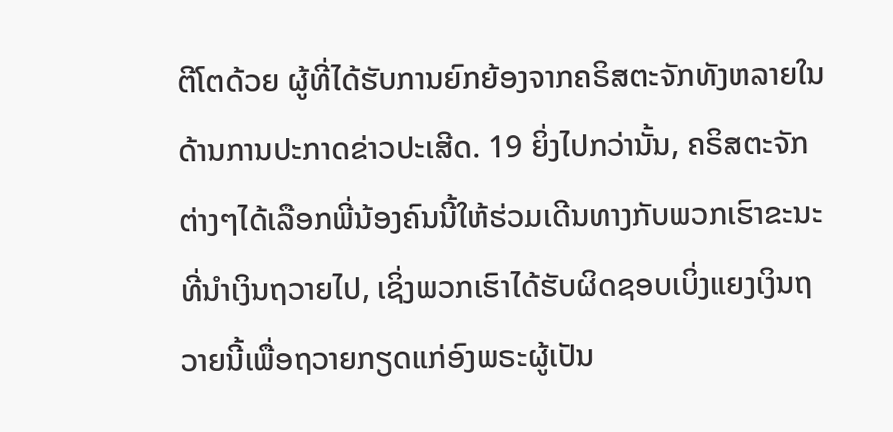ຕີໂຕດ້ວຍ ຜູ້ທີ່ໄດ້ຮັບການຍົກຍ້ອງຈາກຄຣິສຕະຈັກທັງຫລາຍໃນດ້ານການປະກາດຂ່າວປະເສີດ. 19 ຍິ່ງໄປກວ່ານັ້ນ, ຄຣິສຕະຈັກຕ່າງໆໄດ້ເລືອກພີ່ນ້ອງຄົນນີ້ໃຫ້ຮ່ວມເດີນທາງກັບພວກເຮົາຂະນະທີ່ນຳເງິນຖວາຍໄປ, ເຊິ່ງພວກເຮົາໄດ້ຮັບຜິດຊອບເບິ່ງແຍງເງິນຖວາຍນີ້ເພື່ອຖວາຍກຽດແກ່ອົງພຣະຜູ້ເປັນ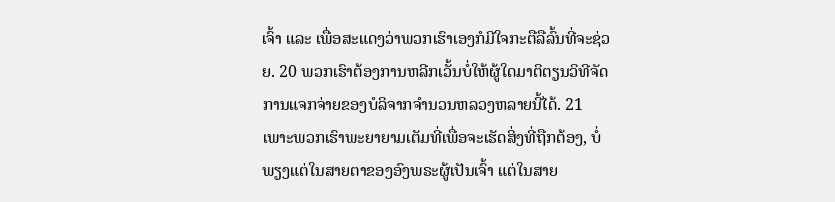ເຈົ້າ ແລະ ເພື່ອສະແດງວ່າພວກເຮົາເອງກໍມີໃຈກະຕືລືລົ້ນທີ່ຈະຊ່ວຍ. 20 ພວກເຮົາຕ້ອງການຫລີກເວັ້ນບໍ່ໃຫ້ຜູ້ໃດມາຕິຕຽນວິທີຈັດການແຈກຈ່າຍຂອງບໍລິຈາກຈຳນວນຫລວງຫລາຍນີ້ໄດ້. 21 ເພາະພວກເຮົາພະຍາຍາມເຕັມທີ່ເພື່ອຈະເຮັດສິ່ງທີ່ຖືກຕ້ອງ, ບໍ່ພຽງແຕ່ໃນສາຍຕາຂອງອົງພຣະຜູ້ເປັນເຈົ້າ ແຕ່ໃນສາຍ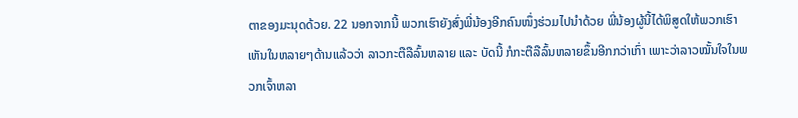ຕາຂອງມະນຸດດ້ວຍ. 22 ນອກຈາກນີ້ ພວກເຮົາຍັງສົ່ງພີ່ນ້ອງອີກຄົນໜຶ່ງຮ່ວມໄປນຳດ້ວຍ ພີ່ນ້ອງຜູ້ນີ້ໄດ້ພິສູດໃຫ້ພວກເຮົາເຫັນໃນຫລາຍໆດ້ານແລ້ວວ່າ ລາວກະຕືລືລົ້ນຫລາຍ ແລະ ບັດນີ້ ກໍກະຕືລືລົ້ນຫລາຍຂຶ້ນອີກກວ່າເກົ່າ ເພາະວ່າລາວໝັ້ນໃຈໃນພວກເຈົ້າຫລາ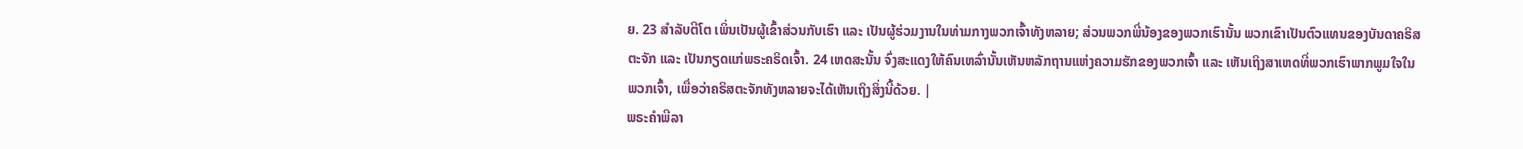ຍ. 23 ສຳລັບຕີໂຕ ເພິ່ນເປັນຜູ້ເຂົ້າສ່ວນກັບເຮົາ ແລະ ເປັນຜູ້ຮ່ວມງານໃນທ່າມກາງພວກເຈົ້າທັງຫລາຍ; ສ່ວນພວກພີ່ນ້ອງຂອງພວກເຮົານັ້ນ ພວກເຂົາເປັນຕົວແທນຂອງບັນດາຄຣິສຕະຈັກ ແລະ ເປັນກຽດແກ່ພຣະຄຣິດເຈົ້າ. 24 ເຫດສະນັ້ນ ຈົ່ງສະແດງໃຫ້ຄົນເຫລົ່ານັ້ນເຫັນຫລັກຖານແຫ່ງຄວາມຮັກຂອງພວກເຈົ້າ ແລະ ເຫັນເຖິງສາເຫດທີ່ພວກເຮົາພາກພູມໃຈໃນພວກເຈົ້າ, ເພື່ອວ່າຄຣິສຕະຈັກທັງຫລາຍຈະໄດ້ເຫັນເຖິງສິ່ງນີ້ດ້ວຍ. |
ພຣະຄຳພີລາ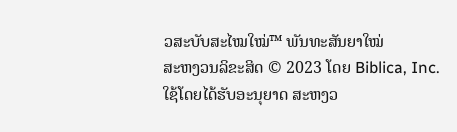ວສະບັບສະໄໝໃໝ່™ ພັນທະສັນຍາໃໝ່
ສະຫງວນລິຂະສິດ © 2023 ໂດຍ Biblica, Inc.
ໃຊ້ໂດຍໄດ້ຮັບອະນຸຍາດ ສະຫງວ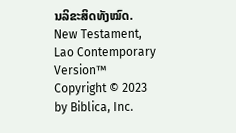ນລິຂະສິດທັງໝົດ.
New Testament, Lao Contemporary Version™
Copyright © 2023 by Biblica, Inc.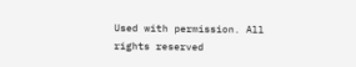Used with permission. All rights reserved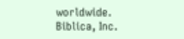worldwide.
Biblica, Inc.